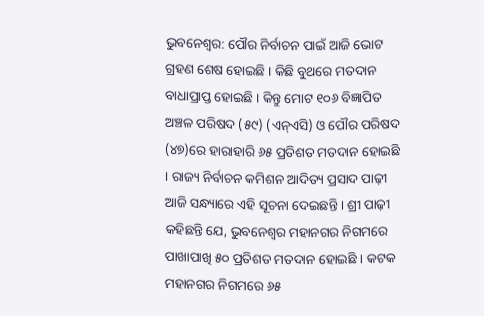ଭୁବନେଶ୍ୱର: ପୌର ନିର୍ବାଚନ ପାଇଁ ଆଜି ଭୋଟ ଗ୍ରହଣ ଶେଷ ହୋଇଛି । କିଛି ବୁଥରେ ମତଦାନ ବାଧାପ୍ରାପ୍ତ ହୋଇଛି । କିନ୍ତୁ ମୋଟ ୧୦୬ ବିଜ୍ଞାପିତ ଅଞ୍ଚଳ ପରିଷଦ (୫୯) (ଏନ୍ଏସି) ଓ ପୌର ପରିଷଦ (୪୭)ରେ ହାରାହାରି ୬୫ ପ୍ରତିଶତ ମତଦାନ ହୋଇଛି । ରାଜ୍ୟ ନିର୍ବାଚନ କମିଶନ ଆଦିତ୍ୟ ପ୍ରସାଦ ପାଢ଼ୀ ଆଜି ସନ୍ଧ୍ୟାରେ ଏହି ସୂଚନା ଦେଇଛନ୍ତି । ଶ୍ରୀ ପାଢ଼ୀ କହିଛନ୍ତି ଯେ, ଭୁବନେଶ୍ୱର ମହାନଗର ନିଗମରେ ପାଖାପାଖି ୫୦ ପ୍ରତିଶତ ମତଦାନ ହୋଇଛି । କଟକ ମହାନଗର ନିଗମରେ ୬୫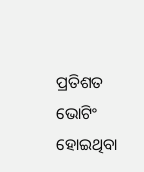ପ୍ରତିଶତ ଭୋଟିଂ ହୋଇଥିବା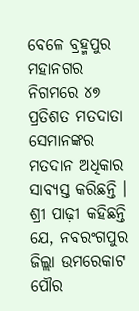ବେଳେ ବ୍ରହ୍ମପୁର ମହାନଗର ନିଗମରେ ୪୭ ପ୍ରତିଶତ ମତଦାତା ସେମାନଙ୍କର ମତଦାନ ଅଧିକାର ସାବ୍ୟସ୍ତ କରିଛନ୍ତି । ଶ୍ରୀ ପାଢ଼ୀ କହିଛନ୍ତି ଯେ, ନବରଂଗପୁର ଜିଲ୍ଲା ଉମରେକାଟ ପୌର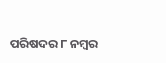ପରିଷଦର ୮ ନମ୍ବର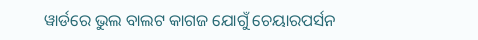ୱାର୍ଡରେ ଭୁଲ ବାଲଟ କାଗଜ ଯୋଗୁଁ ଚେୟାରପର୍ସନ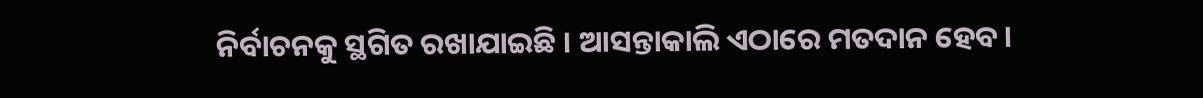ନିର୍ବାଚନକୁ ସ୍ଥଗିତ ରଖାଯାଇଛି । ଆସନ୍ତାକାଲି ଏଠାରେ ମତଦାନ ହେବ।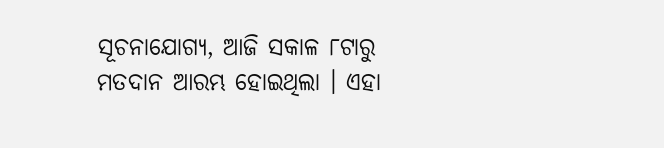ସୂଚନାଯୋଗ୍ୟ, ଆଜି ସକାଳ ୮ଟାରୁ ମତଦାନ ଆରମ୍ଭ ହୋଇଥିଲା । ଏହା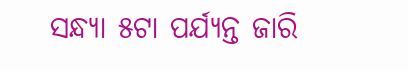ସନ୍ଧ୍ୟା ୫ଟା ପର୍ଯ୍ୟନ୍ତ ଜାରି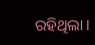ରହିଥିଲା ।